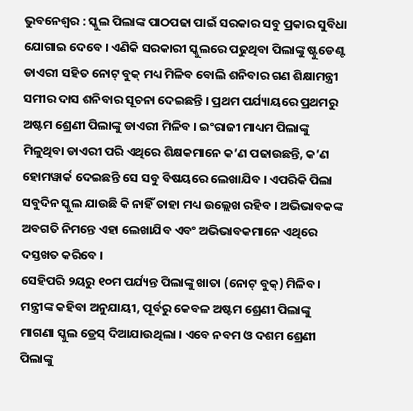ଭୁବନେଶ୍ୱର : ସ୍କୁଲ ପିଲାଙ୍କ ପାଠପଢା ପାଇଁ ସରକାର ସବୁ ପ୍ରକାର ସୁବିଧା ଯୋଗାଇ ଦେବେ । ଏଣିକି ସରକାରୀ ସ୍କୁଲରେ ପଢୁଥିବା ପିଲାଙ୍କୁ ଷ୍ଟୁଡେଣ୍ଟ ଡାଏରୀ ସହିତ ନୋଟ୍ ବୁକ୍ ମଧ୍ୟ ମିଳିବ ବୋଲି ଶନିବାର ଗଣ ଶିକ୍ଷାମନ୍ତ୍ରୀ ସମୀର ଦାସ ଶନିବାର ସୂଚନା ଦେଇଛନ୍ତି । ପ୍ରଥମ ପର୍ଯ୍ୟାୟରେ ପ୍ରଥମରୁ ଅଷ୍ଟମ ଶ୍ରେଣୀ ପିଲାଙ୍କୁ ଡାଏରୀ ମିଳିବ । ଇଂରାଜୀ ମାଧ୍ୟମ ପିଲାଙ୍କୁ ମିଳୁଥିବା ଡାଏରୀ ପରି ଏଥିରେ ଶିକ୍ଷକମାନେ କ’ଣ ପଢାଉଛନ୍ତି, କ’ଣ ହୋମୱାର୍କ ଦେଇଛନ୍ତି ସେ ସବୁ ବିଷୟରେ ଲେଖାଯିବ । ଏପରିକି ପିଲା ସବୁଦିନ ସ୍କୁଲ ଯାଉଛି କି ନାହିଁ ତାହା ମଧ୍ୟ ଉଲ୍ଲେଖ ରହିବ । ଅଭିଭାବକଙ୍କ ଅବଗତି ନିମନ୍ତେ ଏହା ଲେଖାଯିବ ଏବଂ ଅଭିଭାବକମାନେ ଏଥିରେ ଦସ୍ତଖତ କରିବେ ।
ସେହିପରି ୨ୟରୁ ୧୦ମ ପର୍ଯ୍ୟନ୍ତ ପିଲାଙ୍କୁ ଖାତା (ନୋଟ୍ ବୁକ୍) ମିଳିବ । ମନ୍ତ୍ରୀଙ୍କ କହିବା ଅନୁଯାୟୀ, ପୂର୍ବରୁ କେବଳ ଅଷ୍ଟମ ଶ୍ରେଣୀ ପିଲାଙ୍କୁ ମାଗଣା ସ୍କୁଲ ଡ୍ରେସ୍ ଦିଆଯାଉଥିଲା । ଏବେ ନବମ ଓ ଦଶମ ଶ୍ରେଣୀ ପିଲାଙ୍କୁ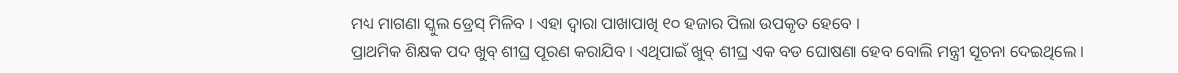ମଧ୍ୟ ମାଗଣା ସ୍କୁଲ ଡ୍ରେସ୍ ମିଳିବ । ଏହା ଦ୍ୱାରା ପାଖାପାଖି ୧୦ ହଜାର ପିଲା ଉପକୃତ ହେବେ ।
ପ୍ରାଥମିକ ଶିକ୍ଷକ ପଦ ଖୁବ୍ ଶୀଘ୍ର ପୂରଣ କରାଯିବ । ଏଥିପାଇଁ ଖୁବ୍ ଶୀଘ୍ର ଏକ ବଡ ଘୋଷଣା ହେବ ବୋଲି ମନ୍ତ୍ରୀ ସୂଚନା ଦେଇଥିଲେ ।